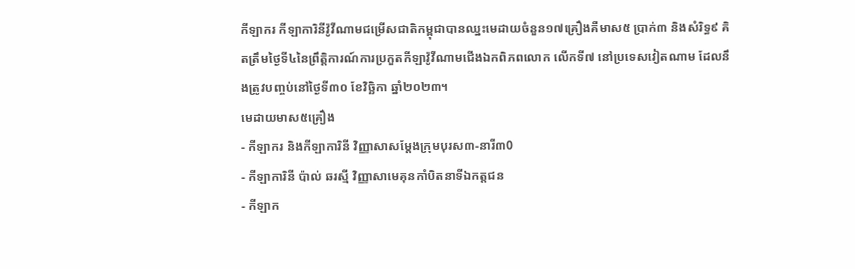កីឡាករ កីឡាការិនីវ៉ូវីណាមជម្រើសជាតិកម្ពុជាបានឈ្នះមេដាយចំនួន១៧គ្រឿងគឺមាស៥ ប្រាក់៣ និងសំរិទ្ធ៩ គិតត្រឹមថ្ងៃទី៤នៃព្រឹត្តិការណ៍ការប្រកួតកីឡាវ៉ូវីណាមជើងឯកពិភពលោក លើកទី៧ នៅប្រទេសវៀតណាម ដែលនឹងត្រូវបញ្ចប់នៅថ្ងៃទី៣០ ខែវិច្ឆិកា ឆ្នាំ២០២៣។
មេដាយមាស៥គ្រឿង
- កីឡាករ និងកីឡាការិនី វិញ្ញាសាសម្តែងក្រុមបុរស៣-នារី៣0
- កីឡាការិនី ប៉ាល់ ឆរស្មី វិញ្ញាសាមេគុនកាំបិតនាទីឯកត្តជន
- កីឡាក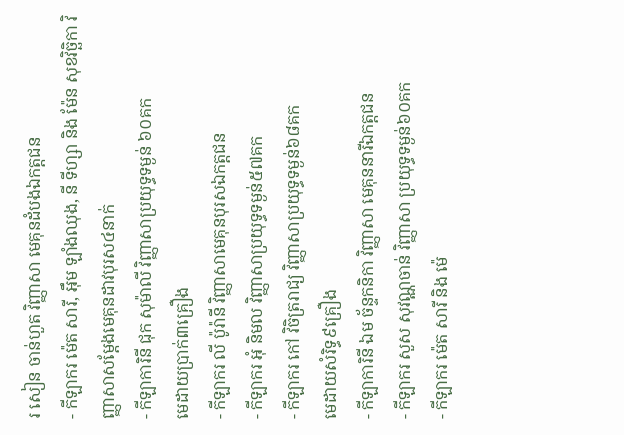រ សៀន ចាន់ហួត វិញ្ញាសា មេគុនដំបងឯកត្តជន
- កីឡាករ ម៉េត សារី, អ៊ឹម ឡាំងឈុង, នី ទីហ្សា និង ម៉ែន សុខវិច្ឆិកា វិញ្ញាសាសម្តែងមេគុនដាវបុរស៤នាក់
- កីឡាការិនី ជុក សុម៉ាលី វិញ្ញាសាប្រយុទ្ធទម្ងន់ ៦០គក
មេដាយប្រាក់៣គ្រឿង
- កីឡាករ លី ប៉ូរ៉ានី វិញ្ញាសាមេគុនបុរសឯកត្តជន
- កីឡាករ អុំ និមល វិញ្ញាសាប្រយុទ្ធទម្ងន់៥៧គក
- កីឡាករ កៅ វិចិត្ររាជ្យ វិញ្ញាសាប្រយុទ្ធទម្ងន់៦៨គក
មេដាយសំរិទ្ធ៩គ្រឿង
- កីឡាការិនី ឯម ច័ន្ទកនិកា វិញ្ញាសា មេគុននារីឯកត្តជន
- កីឡាករ សួស សុវណ្ណចាន់ វិញ្ញាសា ប្រយុទ្ធទម្ងន់៦០គក
- កីឡាករ ម៉េត សារី និង ម៉េ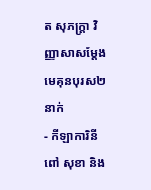ត សុភក្ត្រា វិញ្ញាសាសម្តែងមេគុនបុរស២នាក់
- កីឡាការិនី ពៅ សុខា និង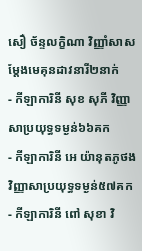សឿ ច័ន្ទលក្ខិណា វិញ្ញាំសាសម្តែងមេគុនដាវនារី២នាក់
- កីឡាការិនី សុខ សុភី វិញ្ញាសាប្រយុទ្ធទម្ងន់៦៦គក
- កីឡាការិនី អេ យ៉ានុតភូថង វិញ្ញាសាប្រយុទ្ធទម្ងន់៥៧គក
- កីឡាការិនី ពៅ សុខា វិ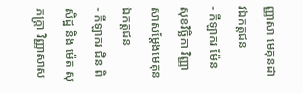ញ្ញាសា មេគុនដាវឯកត្តជន
- កីឡាករ ម៉ែន សុខវិច្ឆិកា វិញ្ញាសាសម្តែងមេគុនឯកត្តជន
- កីឡាករ ជិន ពិសិដ្ឋ និង ម៉េត សុភក្ត្រា វិញ្ញាសាស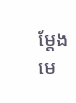ម្តែងមេ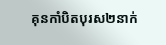គុនកាំបិតបុរស២នាក់